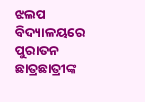ଝଲପ ବିଦ୍ୟାଳୟରେ ପୁରାତନ ଛାତ୍ରଛାତ୍ରୀଙ୍କ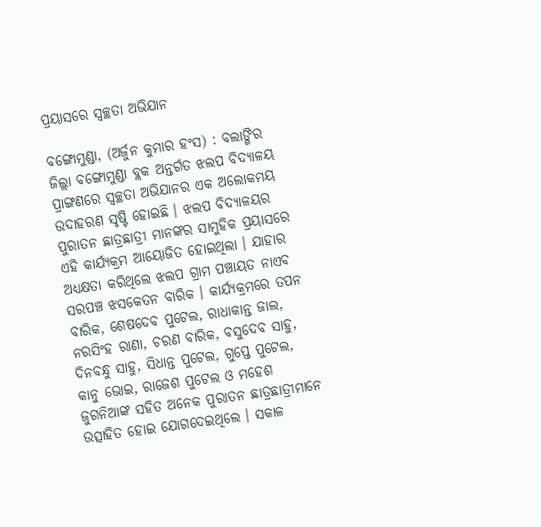ପ୍ରୟାସରେ ସ୍ୱଚ୍ଛତା ଅଭିଯାନ

ବଙ୍ଗୋମୁଣ୍ଡା, (ଅର୍ଜୁନ କୁମାର ହଂସ) : ବଲାଙ୍ଗିର ଜିଲ୍ଲା ବଙ୍ଗୋମୁଣ୍ଡା ବ୍ଲକ ଅନ୍ତର୍ଗତ ଝଲପ ବିଦ୍ୟାଳୟ ପ୍ରାଙ୍ଗଣରେ ସ୍ୱଚ୍ଛତା ଅଭିଯାନର ଏକ ଅଲୋକମୟ ଉଦାହରଣ ସୃଷ୍ଟି ହୋଇଛି । ଝଲପ ବିଦ୍ୟାଳୟର ପୁରାତନ ଛାତ୍ରଛାତ୍ରୀ ମାନଙ୍କର ସାମୁହିକ ପ୍ରୟାସରେ ଏହି କାର୍ଯ୍ୟକ୍ରମ ଆୟୋଜିତ ହୋଇଥିଲା । ଯାହାର ଅଧ୍ୟକ୍ଷତା କରିଥିଲେ ଝଲପ ଗ୍ରାମ ପଞ୍ଚାୟତ ନାଏବ ସରପଞ୍ଚ ଝସକେତନ ବାରିକ । କାର୍ଯ୍ୟକ୍ରମରେ ତପନ ବାରିକ, ଶେଷଦେବ ପୁଟେଲ, ରାଧାକାନ୍ତ ଜାଲ, ନରସିଂହ ରାଣା, ଚରଣ ବାରିକ, ବସୁଦେବ ସାହୁ, ଦିନବନ୍ଧୁ ସାହୁ, ସିଧାନ୍ତ ପୁଟେଲ, ଗୁପ୍ତେ ପୁଟେଲ, କାନୁ ଭୋଇ, ରାଜେଶ ପୁଟେଲ ଓ ମହେଶ ଜୁଗନିଆଙ୍କ ସହିତ ଅନେକ ପୁରାତନ ଛାତ୍ରଛାତ୍ରୀମାନେ ଉତ୍ସାହିତ ହୋଇ ଯୋଗଦେଇଥିଲେ । ସକାଳ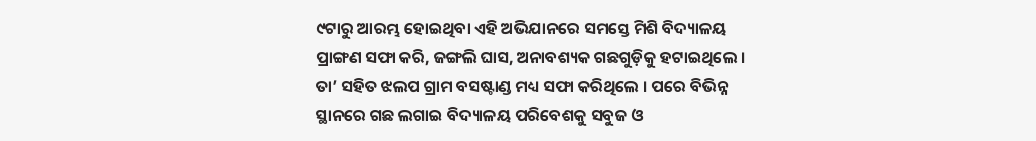୯ଟାରୁ ଆରମ୍ଭ ହୋଇଥିବା ଏହି ଅଭିଯାନରେ ସମସ୍ତେ ମିଶି ବିଦ୍ୟାଳୟ ପ୍ରାଙ୍ଗଣ ସଫା କରି, ଜଙ୍ଗଲି ଘାସ, ଅନାବଶ୍ୟକ ଗଛଗୁଡ଼ିକୁ ହଟାଇଥିଲେ । ତା’ ସହିତ ଝଲପ ଗ୍ରାମ ବସଷ୍ଟାଣ୍ଡ ମଧ୍ୟ ସଫା କରିଥିଲେ । ପରେ ବିଭିନ୍ନ ସ୍ଥାନରେ ଗଛ ଲଗାଇ ବିଦ୍ୟାଳୟ ପରିବେଶକୁ ସବୁଜ ଓ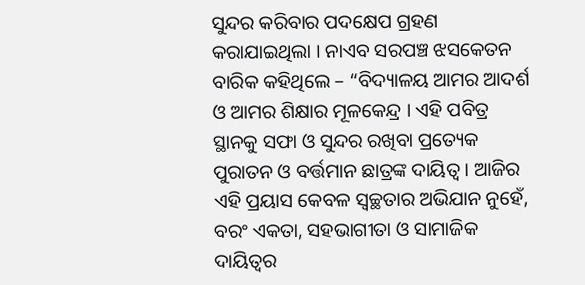ସୁନ୍ଦର କରିବାର ପଦକ୍ଷେପ ଗ୍ରହଣ କରାଯାଇଥିଲା । ନାଏବ ସରପଞ୍ଚ ଝସକେତନ ବାରିକ କହିଥିଲେ – “ବିଦ୍ୟାଳୟ ଆମର ଆଦର୍ଶ ଓ ଆମର ଶିକ୍ଷାର ମୂଳକେନ୍ଦ୍ର । ଏହି ପବିତ୍ର ସ୍ଥାନକୁ ସଫା ଓ ସୁନ୍ଦର ରଖିବା ପ୍ରତ୍ୟେକ ପୁରାତନ ଓ ବର୍ତ୍ତମାନ ଛାତ୍ରଙ୍କ ଦାୟିତ୍ୱ । ଆଜିର ଏହି ପ୍ରୟାସ କେବଳ ସ୍ୱଚ୍ଛତାର ଅଭିଯାନ ନୁହେଁ, ବରଂ ଏକତା, ସହଭାଗୀତା ଓ ସାମାଜିକ ଦାୟିତ୍ୱର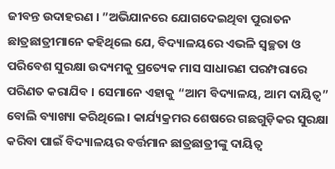ଜୀବନ୍ତ ଉଦାହରଣ । ”ଅଭିଯାନରେ ଯୋଗଦେଇଥିବା ପୁରାତନ ଛାତ୍ରଛାତ୍ରୀମାନେ କହିଥିଲେ ଯେ, ବିଦ୍ୟାଳୟରେ ଏଭଳି ସ୍ୱଚ୍ଛତା ଓ ପରିବେଶ ସୁରକ୍ଷା ଉଦ୍ୟମକୁ ପ୍ରତ୍ୟେକ ମାସ ସାଧାରଣ ପରମ୍ପରାରେ ପରିଣତ କରାଯିବ । ସେମାନେ ଏହାକୁ “ଆମ ବିଦ୍ୟାଳୟ, ଆମ ଦାୟିତ୍ୱ” ବୋଲି ବ୍ୟାଖ୍ୟା କରିଥିଲେ । କାର୍ଯ୍ୟକ୍ରମର ଶେଷରେ ଗଛଗୁଡ଼ିକର ସୁରକ୍ଷା କରିବା ପାଇଁ ବିଦ୍ୟାଳୟର ବର୍ତ୍ତମାନ ଛାତ୍ରଛାତ୍ରୀଙ୍କୁ ଦାୟିତ୍ୱ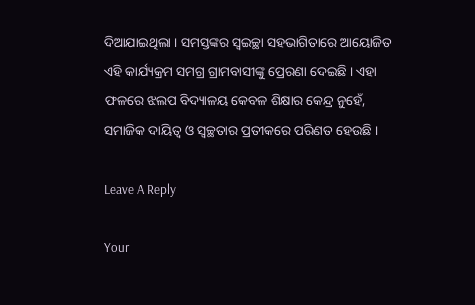ଦିଆଯାଇଥିଲା । ସମସ୍ତଙ୍କର ସ୍ୱଇଚ୍ଛା ସହଭାଗିତାରେ ଆୟୋଜିତ ଏହି କାର୍ଯ୍ୟକ୍ରମ ସମଗ୍ର ଗ୍ରାମବାସୀଙ୍କୁ ପ୍ରେରଣା ଦେଇଛି । ଏହା ଫଳରେ ଝଲପ ବିଦ୍ୟାଳୟ କେବଳ ଶିକ୍ଷାର କେନ୍ଦ୍ର ନୁହେଁ, ସମାଜିକ ଦାୟିତ୍ୱ ଓ ସ୍ୱଚ୍ଛତାର ପ୍ରତୀକରେ ପରିଣତ ହେଉଛି ।

Leave A Reply

Your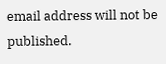email address will not be published.